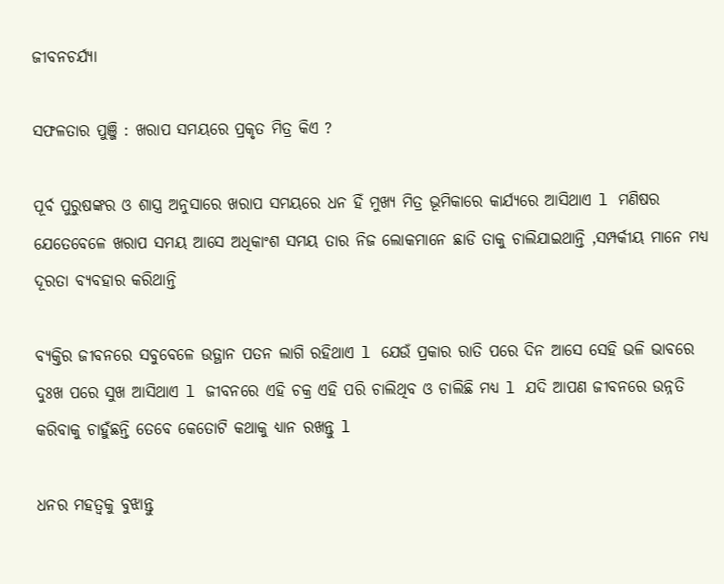ଜୀବନଚର୍ଯ୍ୟା

ସଫଳତାର ପୁଞ୍ଜି : ଖରାପ ସମୟରେ ପ୍ରକୃତ ମିତ୍ର କିଏ ?

ପୂର୍ବ ପୁରୁଷଙ୍କର ଓ ଶାସ୍ତ୍ର ଅନୁସାରେ ଖରାପ ସମୟରେ ଧନ ହିଁ ମୁଖ୍ୟ ମିତ୍ର ଭୂମିକାରେ କାର୍ଯ୍ୟରେ ଆସିଥାଏ l ମଣିଷର ଯେତେବେଳେ ଖରାପ ସମୟ ଆସେ ଅଧିକାଂଶ ସମୟ ତାର ନିଜ ଲୋକମାନେ ଛାଡି ତାକୁ ଚାଲିଯାଇଥାନ୍ତି ,ସମ୍ପର୍କୀୟ ମାନେ ମଧ୍ୟ ଦୂରତା ବ୍ୟବହାର କରିଥାନ୍ତି

ବ୍ୟକ୍ତିର ଜୀବନରେ ସବୁବେଳେ ଉତ୍ଥାନ ପତନ ଲାଗି ରହିଥାଏ l ଯେଉଁ ପ୍ରକାର ରାତି ପରେ ଦିନ ଆସେ ସେହି ଭଳି ଭାବରେ ଦୁଃଖ ପରେ ସୁଖ ଆସିଥାଏ l ଜୀବନରେ ଏହି ଚକ୍ର ଏହି ପରି ଚାଲିଥିବ ଓ ଚାଲିଛି ମଧ୍ୟ l ଯଦି ଆପଣ ଜୀବନରେ ଉନ୍ନତି କରିବାକୁ ଚାହୁଁଛନ୍ତି ତେବେ କେତୋଟି କଥାକୁ ଧ୍ୟାନ ରଖନ୍ତୁ l

ଧନର ମହତ୍ଵକୁ ବୁଝାନ୍ତୁ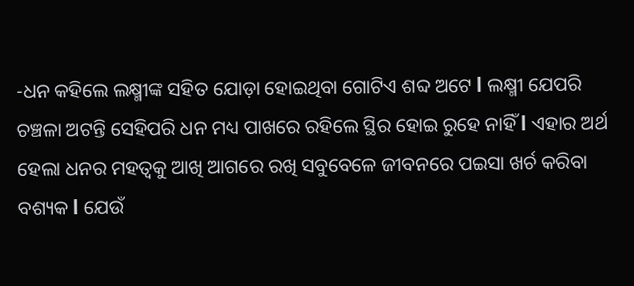-ଧନ କହିଲେ ଲକ୍ଷ୍ମୀଙ୍କ ସହିତ ଯୋଡ଼ା ହୋଇଥିବା ଗୋଟିଏ ଶବ୍ଦ ଅଟେ l ଲକ୍ଷ୍ମୀ ଯେପରି ଚଞ୍ଚଳା ଅଟନ୍ତି ସେହିପରି ଧନ ମଧ୍ୟ ପାଖରେ ରହିଲେ ସ୍ଥିର ହୋଇ ରୁହେ ନାହିଁ l ଏହାର ଅର୍ଥ ହେଲା ଧନର ମହତ୍ଵକୁ ଆଖି ଆଗରେ ରଖି ସବୁବେଳେ ଜୀବନରେ ପଇସା ଖର୍ଚ କରିବା ବଶ୍ୟକ l ଯେଉଁ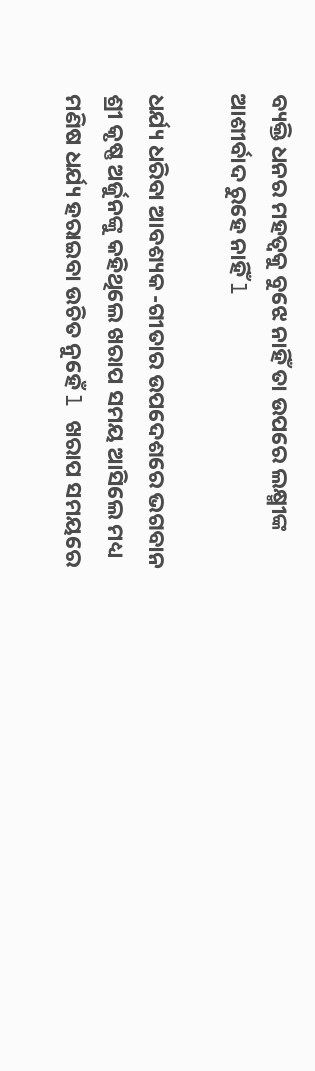ବ୍ୟକ୍ତି ଧନର ମହତ୍ଵକୁ ବୁଝେ ନାହିଁ ତା ଉପରେ ଲକ୍ଷ୍ମୀଙ୍କ ଆଶୀର୍ବାଦ ରୁହେ ନାହିଁ l

ଧର୍ଯ୍ୟ ଧରିବା ଆବଶ୍ୟକ -ଗୀତାର ଉପଦେଶରେ ଭଗବାନ ଶ୍ରୀ କୃଷ୍ଣ ଅର୍ଜୁନଙ୍କୁ କହିଥିଲେ ଖରାପ ସମୟ ଆସିଲେ ମଧ୍ୟ ମଣିଷ ଧର୍ଯ୍ୟ ହରାଇବା ଉଚିତ ନୁହେଁ l ଖରାପ ସମୟରେ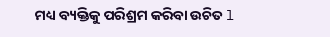ମଧ୍ୟ ବ୍ୟକ୍ତିକୁ ପରିଶ୍ରମ କରିବା ଉଚିତ l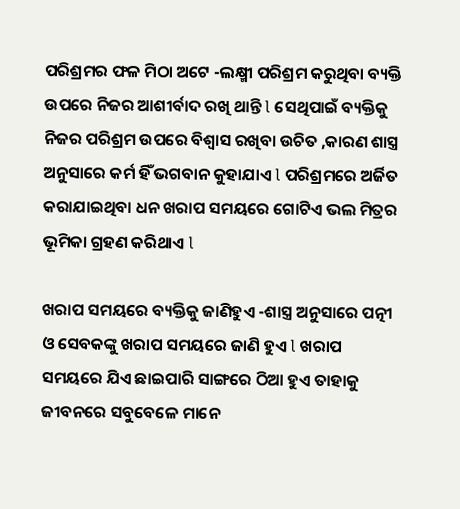ପରିଶ୍ରମର ଫଳ ମିଠା ଅଟେ -ଲକ୍ଷ୍ମୀ ପରିଶ୍ରମ କରୁଥିବା ବ୍ୟକ୍ତି ଉପରେ ନିଜର ଆଶୀର୍ବାଦ ରଖି ଥାନ୍ତି l ସେଥିପାଇଁ ବ୍ୟକ୍ତିକୁ ନିଜର ପରିଶ୍ରମ ଉପରେ ବିଶ୍ୱାସ ରଖିବା ଉଚିତ ,କାରଣ ଶାସ୍ତ୍ର ଅନୁସାରେ କର୍ମ ହିଁ ଭଗବାନ କୁହାଯାଏ l ପରିଶ୍ରମରେ ଅର୍ଜିତ କରାଯାଇଥିବା ଧନ ଖରାପ ସମୟରେ ଗୋଟିଏ ଭଲ ମିତ୍ରର ଭୂମିକା ଗ୍ରହଣ କରିଥାଏ l

ଖରାପ ସମୟରେ ବ୍ୟକ୍ତିକୁ ଜାଣିହୁଏ -ଶାସ୍ତ୍ର ଅନୁସାରେ ପତ୍ନୀ ଓ ସେବକଙ୍କୁ ଖରାପ ସମୟରେ ଜାଣି ହୁଏ l ଖରାପ ସମୟରେ ଯିଏ ଛାଇପାରି ସାଙ୍ଗରେ ଠିଆ ହୁଏ ତାହାକୁ ଜୀବନରେ ସବୁବେଳେ ମାନେ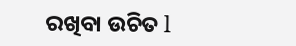ରଖିବା ଉଚିତ l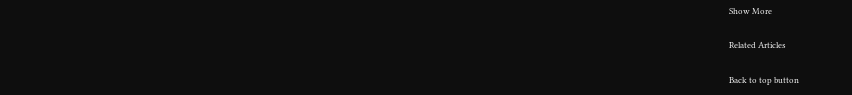Show More

Related Articles

Back to top button